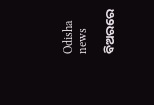Odisha news

ବିଅରରେ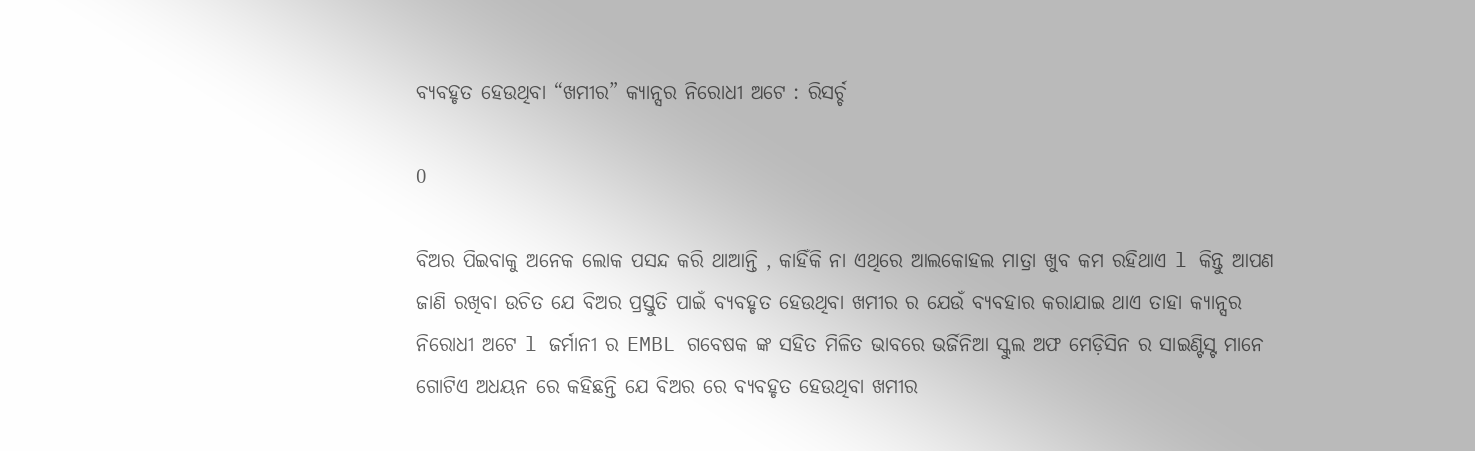ବ୍ୟବହୃତ ହେଉଥିବା “ଖମୀର” କ୍ୟାନ୍ସର ନିରୋଧୀ ଅଟେ : ରିସର୍ଚ୍ଚ

0

ବିଅର ପିଇବାକୁ ଅନେକ ଲୋକ ପସନ୍ଦ କରି ଥାଆନ୍ତି , କାହିଁକି ନା ଏଥିରେ ଆଲକୋହଲ ମାତ୍ରା ଖୁବ କମ ରହିଥାଏ l କିନ୍ତୁ ଆପଣ ଜାଣି ରଖିବା ଉଚିତ ଯେ ବିଅର ପ୍ରସ୍ତୁତି ପାଇଁ ବ୍ୟବହୃତ ହେଉଥିବା ଖମୀର ର ଯେଉଁ ବ୍ୟବହାର କରାଯାଇ ଥାଏ ତାହା କ୍ୟାନ୍ସର ନିରୋଧୀ ଅଟେ l ଜର୍ମାନୀ ର EMBL ଗବେଷକ ଙ୍କ ସହିତ ମିଳିତ ଭାବରେ ଭର୍ଜିନିଆ ସ୍କୁଲ ଅଫ ମେଡ଼ିସିନ ର ସାଇଣ୍ଟିସ୍ଟ ମାନେ ଗୋଟିଏ ଅଧୟନ ରେ କହିଛନ୍ତି ଯେ ବିଅର ରେ ବ୍ୟବହୃତ ହେଉଥିବା ଖମୀର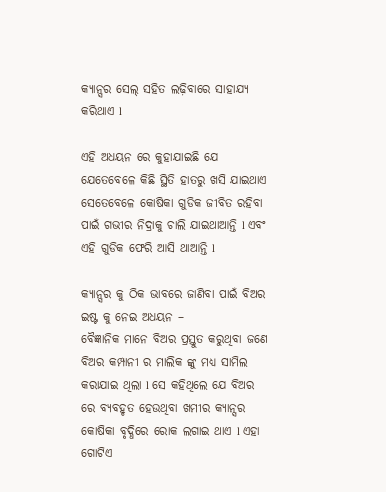କ୍ୟାନ୍ସର ସେଲ୍ ସହିତ ଲଢ଼ିବାରେ ସାହାଯ୍ୟ କରିଥାଏ l

ଏହି ଅଧୟନ ରେ କୁହାଯାଇଛି ଯେ ଯେତେବେଳେ କିଛି ସ୍ଥିତି ହାତରୁ ଖସି ଯାଇଥାଏ ସେତେବେଳେ କୋଷିକା ଗୁଡିକ ଜୀବିତ ରହିବା ପାଇଁ ଗଭୀର ନିଦ୍ରାକୁ ଚାଲି ଯାଇଥାଆନ୍ତି l ଏବଂ ଏହି ଗୁଡିକ ଫେରି ଆସି ଥାଆନ୍ତି l

କ୍ୟାନ୍ସର କୁ ଠିକ ଭାବରେ ଜାଣିବା ପାଇଁ ବିଅର ଇଷ୍ଟ କୁ ନେଇ ଅଧୟନ –
ବୈଜ୍ଞାନିକ ମାନେ ବିଅର ପ୍ରସ୍ତୁତ କରୁଥିବା ଜଣେ ବିଅର କମ୍ପାନୀ ର ମାଲିକ ଙ୍କୁ ମଧ୍ୟ ସାମିଲ କରାଯାଇ ଥିଲା l ସେ କହିଥିଲେ ଯେ ବିଅର ରେ ବ୍ୟବହୃତ ହେଉଥିବା ଖମୀର କ୍ୟାନ୍ସର କୋଷିକା ବୃଦ୍ଧିରେ ରୋକ ଲଗାଇ ଥାଏ l ଏହା ଗୋଟିଏ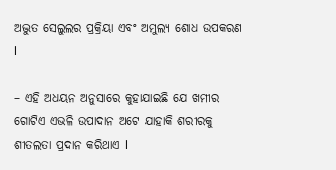ଅଦ୍ଭୁତ ସେଲୁଲର ପ୍ରକ୍ରିୟା ଏବଂ ଅମୁଲ୍ୟ ଶୋଧ ଉପକରଣ l

– ଏହି ଅଧୟନ ଅନୁସାରେ କୁହାଯାଇଛି ଯେ ଖମୀର ଗୋଟିଏ ଏଭଳି ଉପାଦାନ ଅଟେ ଯାହାକି ଶରୀରକୁ ଶୀତଲତା ପ୍ରଦାନ କରିଥାଏ l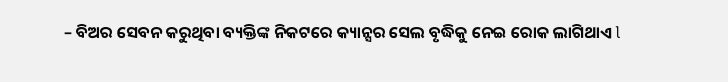– ବିଅର ସେବନ କରୁଥିବା ବ୍ୟକ୍ତିଙ୍କ ନିକଟରେ କ୍ୟାନ୍ସର ସେଲ ବୃଦ୍ଧିକୁ ନେଇ ରୋକ ଲାଗିଥାଏ l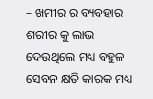– ଖମୀର ର ବ୍ୟବହାର ଶରୀର କୁ ଲାଭ ଦେଉଥିଲେ ମଧ୍ୟ ବହୁଳ ସେବନ କ୍ଷତି କାରକ ମଧ୍ୟ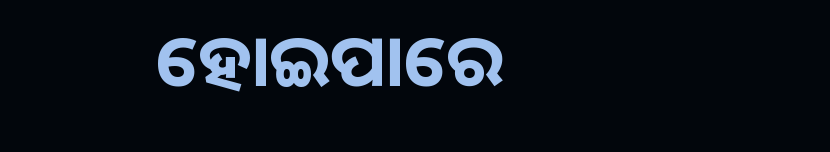ହୋଇପାରେ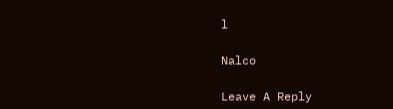l

Nalco

Leave A Reply